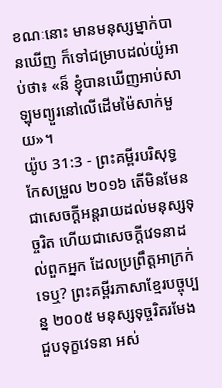ខណៈនោះ មានមនុស្សម្នាក់បានឃើញ ក៏ទៅជម្រាបដល់យ៉ូអាប់ថា៖ «ន៏ ខ្ញុំបានឃើញអាប់សាឡុមព្យួរនៅលើដើមម៉ៃសាក់មួយ»។
យ៉ូប 31:3 - ព្រះគម្ពីរបរិសុទ្ធកែសម្រួល ២០១៦ តើមិនមែនជាសេចក្ដីអន្តរាយដល់មនុស្សទុច្ចរិត ហើយជាសេចក្ដីវេទនាដល់ពួកអ្នក ដែលប្រព្រឹត្តអាក្រក់ទេឬ? ព្រះគម្ពីរភាសាខ្មែរបច្ចុប្បន្ន ២០០៥ មនុស្សទុច្ចរិតរមែងជួបទុក្ខវេទនា អស់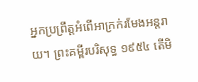អ្នកប្រព្រឹត្តអំពើអាក្រក់រមែងអន្តរាយ។ ព្រះគម្ពីរបរិសុទ្ធ ១៩៥៤ តើមិ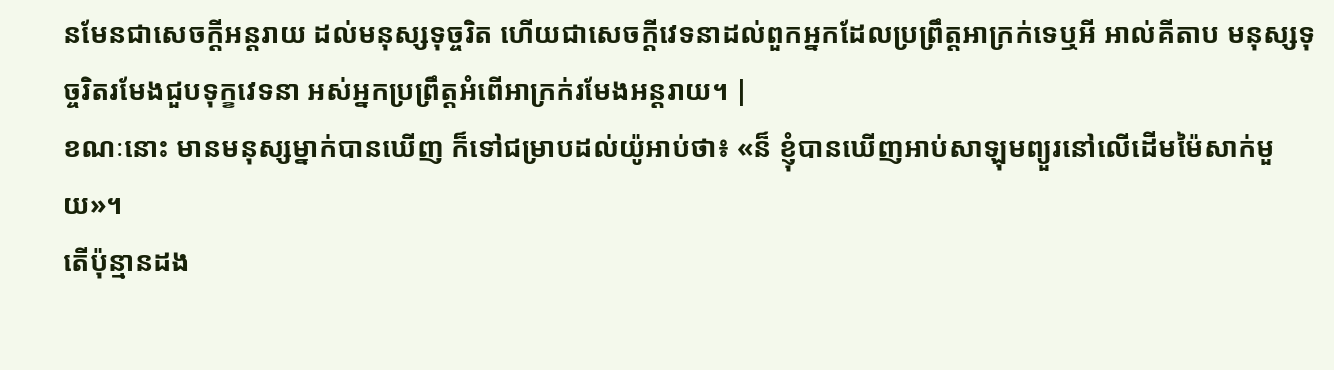នមែនជាសេចក្ដីអន្តរាយ ដល់មនុស្សទុច្ចរិត ហើយជាសេចក្ដីវេទនាដល់ពួកអ្នកដែលប្រព្រឹត្តអាក្រក់ទេឬអី អាល់គីតាប មនុស្សទុច្ចរិតរមែងជួបទុក្ខវេទនា អស់អ្នកប្រព្រឹត្តអំពើអាក្រក់រមែងអន្តរាយ។ |
ខណៈនោះ មានមនុស្សម្នាក់បានឃើញ ក៏ទៅជម្រាបដល់យ៉ូអាប់ថា៖ «ន៏ ខ្ញុំបានឃើញអាប់សាឡុមព្យួរនៅលើដើមម៉ៃសាក់មួយ»។
តើប៉ុន្មានដង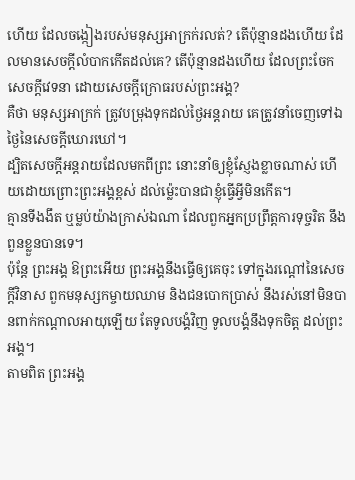ហើយ ដែលចង្កៀងរបស់មនុស្សអាក្រក់រលត់? តើប៉ុន្មានដងហើយ ដែលមានសេចក្ដីលំបាកកើតដល់គេ? តើប៉ុន្មានដងហើយ ដែលព្រះចែកសេចក្ដីវេទនា ដោយសេចក្ដីក្រោធរបស់ព្រះអង្គ?
គឺថា មនុស្សអាក្រក់ ត្រូវបម្រុងទុកដល់ថ្ងៃអន្តរាយ គេត្រូវនាំចេញទៅឯថ្ងៃនៃសេចក្ដីឃោរឃៅ។
ដ្បិតសេចក្ដីអន្តរាយដែលមកពីព្រះ នោះនាំឲ្យខ្ញុំស្ញែងខ្លាចណាស់ ហើយដោយព្រោះព្រះអង្គខ្ពស់ ដល់ម៉្លេះបានជាខ្ញុំធ្វើអ្វីមិនកើត។
គ្មានទីងងឹត ឬម្លប់យ៉ាងក្រាស់ឯណា ដែលពួកអ្នកប្រព្រឹត្តការទុច្ចរិត នឹងពួនខ្លួនបានទេ។
ប៉ុន្តែ ព្រះអង្គ ឱព្រះអើយ ព្រះអង្គនឹងធ្វើឲ្យគេចុះ ទៅក្នុងរណ្តៅនៃសេចក្ដីវិនាស ពួកមនុស្សកម្ចាយឈាម និងជនបោកប្រាស់ នឹងរស់នៅមិនបានពាក់កណ្ដាលអាយុឡើយ តែទូលបង្គំវិញ ទូលបង្គំនឹងទុកចិត្ត ដល់ព្រះអង្គ។
តាមពិត ព្រះអង្គ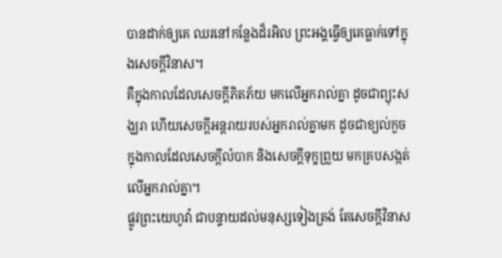បានដាក់ឲ្យគេ ឈរនៅកន្លែងដ៏រអិល ព្រះអង្គធ្វើឲ្យគេធ្លាក់ទៅក្នុងសេចក្ដីវិនាស។
គឺក្នុងកាលដែលសេចក្ដីភិតភ័យ មកលើអ្នករាល់គ្នា ដូចជាព្យុះសង្ឃរា ហើយសេចក្ដីអន្តរាយរបស់អ្នករាល់គ្នាមក ដូចជាខ្យល់កួច ក្នុងកាលដែលសេចក្ដីលំបាក និងសេចក្ដីទុក្ខព្រួយ មកគ្របសង្កត់លើអ្នករាល់គ្នា។
ផ្លូវព្រះយេហូវ៉ា ជាបន្ទាយដល់មនុស្សទៀងត្រង់ តែសេចក្ដីវិនាស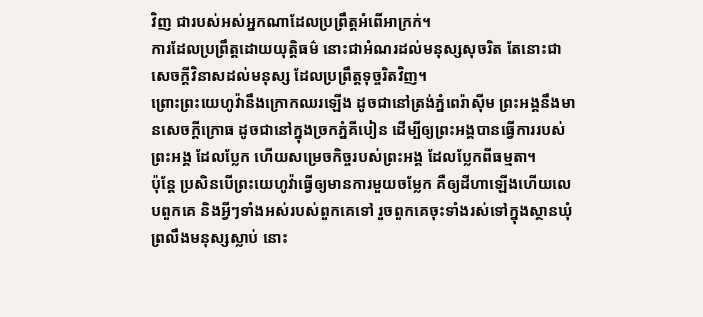វិញ ជារបស់អស់អ្នកណាដែលប្រព្រឹត្តអំពើអាក្រក់។
ការដែលប្រព្រឹត្តដោយយុត្តិធម៌ នោះជាអំណរដល់មនុស្សសុចរិត តែនោះជាសេចក្ដីវិនាសដល់មនុស្ស ដែលប្រព្រឹត្តទុច្ចរិតវិញ។
ព្រោះព្រះយេហូវ៉ានឹងក្រោកឈរឡើង ដូចជានៅត្រង់ភ្នំពេរ៉ាស៊ីម ព្រះអង្គនឹងមានសេចក្ដីក្រោធ ដូចជានៅក្នុងច្រកភ្នំគីបៀន ដើម្បីឲ្យព្រះអង្គបានធ្វើការរបស់ព្រះអង្គ ដែលប្លែក ហើយសម្រេចកិច្ចរបស់ព្រះអង្គ ដែលប្លែកពីធម្មតា។
ប៉ុន្ដែ ប្រសិនបើព្រះយេហូវ៉ាធ្វើឲ្យមានការមួយចម្លែក គឺឲ្យដីហាឡើងហើយលេបពួកគេ និងអ្វីៗទាំងអស់របស់ពួកគេទៅ រួចពួកគេចុះទាំងរស់ទៅក្នុងស្ថានឃុំព្រលឹងមនុស្សស្លាប់ នោះ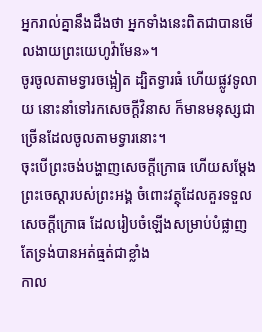អ្នករាល់គ្នានឹងដឹងថា អ្នកទាំងនេះពិតជាបានមើលងាយព្រះយេហូវ៉ាមែន»។
ចូរចូលតាមទ្វារចង្អៀត ដ្បិតទ្វារធំ ហើយផ្លូវទូលាយ នោះនាំទៅរកសេចក្តីវិនាស ក៏មានមនុស្សជាច្រើនដែលចូលតាមទ្វារនោះ។
ចុះបើព្រះចង់បង្ហាញសេចក្តីក្រោធ ហើយសម្ដែងព្រះចេស្តារបស់ព្រះអង្គ ចំពោះវត្ថុដែលគួរទទួលសេចក្ដីក្រោធ ដែលរៀបចំឡើងសម្រាប់បំផ្លាញ តែទ្រង់បានអត់ធ្មត់ជាខ្លាំង
កាល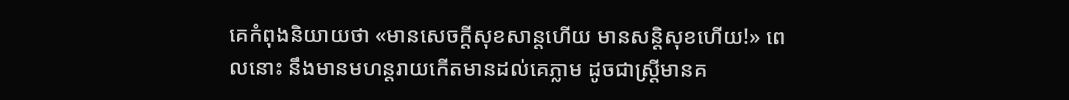គេកំពុងនិយាយថា «មានសេចក្ដីសុខសាន្តហើយ មានសន្ដិសុខហើយ!» ពេលនោះ នឹងមានមហន្តរាយកើតមានដល់គេភ្លាម ដូចជាស្ត្រីមានគ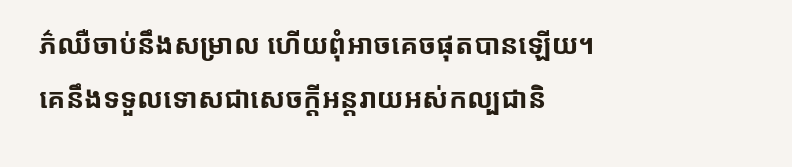ភ៌ឈឺចាប់នឹងសម្រាល ហើយពុំអាចគេចផុតបានឡើយ។
គេនឹងទទួលទោសជាសេចក្ដីអន្តរាយអស់កល្បជានិ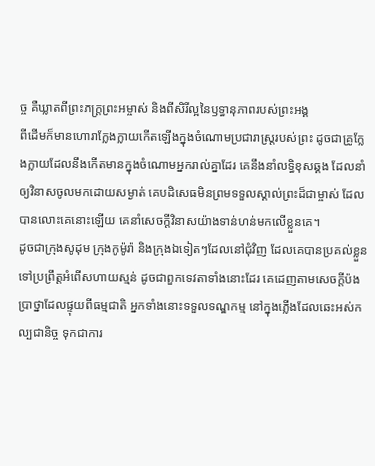ច្ច គឺឃ្លាតពីព្រះភក្ត្រព្រះអម្ចាស់ និងពីសិរីល្អនៃឫទ្ធានុភាពរបស់ព្រះអង្គ
ពីដើមក៏មានហោរាក្លែងក្លាយកើតឡើងក្នុងចំណោមប្រជារាស្ត្ររបស់ព្រះ ដូចជាគ្រូក្លែងក្លាយដែលនឹងកើតមានក្នុងចំណោមអ្នករាល់គ្នាដែរ គេនឹងនាំលទ្ធិខុសឆ្គង ដែលនាំឲ្យវិនាសចូលមកដោយសម្ងាត់ គេបដិសេធមិនព្រមទទួលស្គាល់ព្រះដ៏ជាម្ចាស់ ដែលបានលោះគេនោះឡើយ គេនាំសេចក្ដីវិនាសយ៉ាងទាន់ហន់មកលើខ្លួនគេ។
ដូចជាក្រុងសូដុម ក្រុងកូម៉ូរ៉ា និងក្រុងឯទៀតៗដែលនៅជុំវិញ ដែលគេបានប្រគល់ខ្លួនទៅប្រព្រឹត្តអំពើសហាយស្មន់ ដូចជាពួកទេវតាទាំងនោះដែរ គេដេញតាមសេចក្ដីប៉ងប្រាថ្នាដែលផ្ទុយពីធម្មជាតិ អ្នកទាំងនោះទទួលទណ្ឌកម្ម នៅក្នុងភ្លើងដែលឆេះអស់កល្បជានិច្ច ទុកជាការ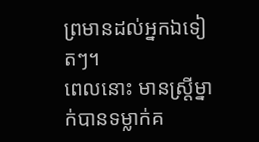ព្រមានដល់អ្នកឯទៀតៗ។
ពេលនោះ មានស្ត្រីម្នាក់បានទម្លាក់គ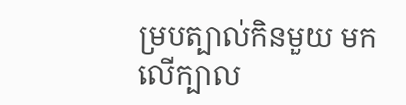ម្របត្បាល់កិនមួយ មកលើក្បាល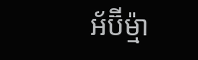អ័ប៊ីម៉្មា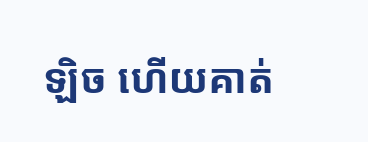ឡិច ហើយគាត់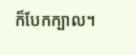ក៏បែកក្បាល។